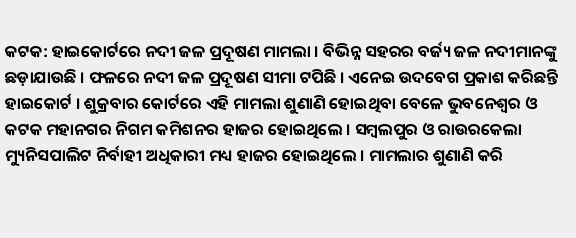କଟକ: ହାଇକୋର୍ଟରେ ନଦୀ ଜଳ ପ୍ରଦୂଷଣ ମାମଲା । ବିଭିନ୍ନ ସହରର ବର୍ଜ୍ୟ ଜଳ ନଦୀମାନଙ୍କୁ ଛଡ଼ାଯାଉଛି । ଫଳରେ ନଦୀ ଜଳ ପ୍ରଦୂଷଣ ସୀମା ଟପିଛି । ଏନେଇ ଉଦବେଗ ପ୍ରକାଶ କରିଛନ୍ତି ହାଇକୋର୍ଟ । ଶୁକ୍ରବାର କୋର୍ଟରେ ଏହି ମାମଲା ଶୁଣାଣି ହୋଇଥିବା ବେଳେ ଭୁବନେଶ୍ବର ଓ କଟକ ମହାନଗର ନିଗମ କମିଶନର ହାଜର ହୋଇଥିଲେ । ସମ୍ବଲପୁର ଓ ରାଉରକେଲା ମ୍ୟୁନିସପାଲିଟ ନିର୍ବାହୀ ଅଧିକାରୀ ମଧ୍ୟ ହାଜର ହୋଇଥିଲେ । ମାମଲାର ଶୁଣାଣି କରି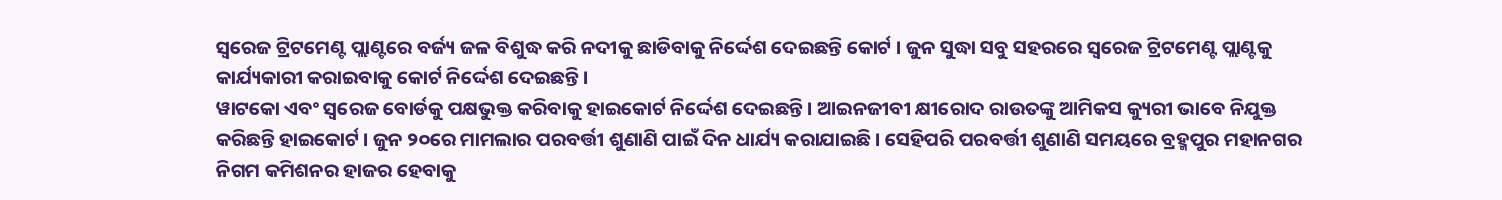ସ୍ବରେଜ ଟ୍ରିଟମେଣ୍ଟ ପ୍ଲାଣ୍ଟରେ ବର୍ଜ୍ୟ ଜଳ ବିଶୁଦ୍ଧ କରି ନଦୀକୁ ଛାଡିବାକୁ ନିର୍ଦ୍ଦେଶ ଦେଇଛନ୍ତି କୋର୍ଟ । ଜୁନ ସୁଦ୍ଧା ସବୁ ସହରରେ ସ୍ବରେଜ ଟ୍ରିଟମେଣ୍ଟ ପ୍ଲାଣ୍ଟକୁ କାର୍ଯ୍ୟକାରୀ କରାଇବାକୁ କୋର୍ଟ ନିର୍ଦ୍ଦେଶ ଦେଇଛନ୍ତି ।
ୱାଟକୋ ଏବଂ ସ୍ବରେଜ ବୋର୍ଡକୁ ପକ୍ଷଭୁକ୍ତ କରିବାକୁ ହାଇକୋର୍ଟ ନିର୍ଦ୍ଦେଶ ଦେଇଛନ୍ତି । ଆଇନଜୀବୀ କ୍ଷୀରୋଦ ରାଉତଙ୍କୁ ଆମିକସ କ୍ୟୁରୀ ଭାବେ ନିଯୁକ୍ତ କରିଛନ୍ତି ହାଇକୋର୍ଟ । ଜୁନ ୨୦ରେ ମାମଲାର ପରବର୍ତ୍ତୀ ଶୁଣାଣି ପାଇଁ ଦିନ ଧାର୍ଯ୍ୟ କରାଯାଇଛି । ସେହିପରି ପରବର୍ତ୍ତୀ ଶୁଣାଣି ସମୟରେ ବ୍ରହ୍ମପୁର ମହାନଗର ନିଗମ କମିଶନର ହାଜର ହେବାକୁ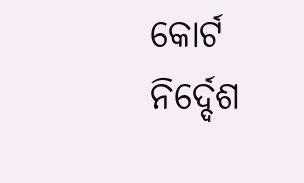କୋର୍ଟ ନିର୍ଦ୍ଦେଶ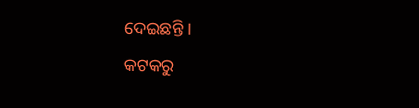ଦେଇଛନ୍ତି ।
କଟକରୁ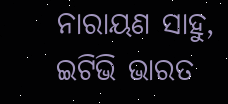ନାରାୟଣ ସାହୁ, ଇଟିଭି ଭାରତ